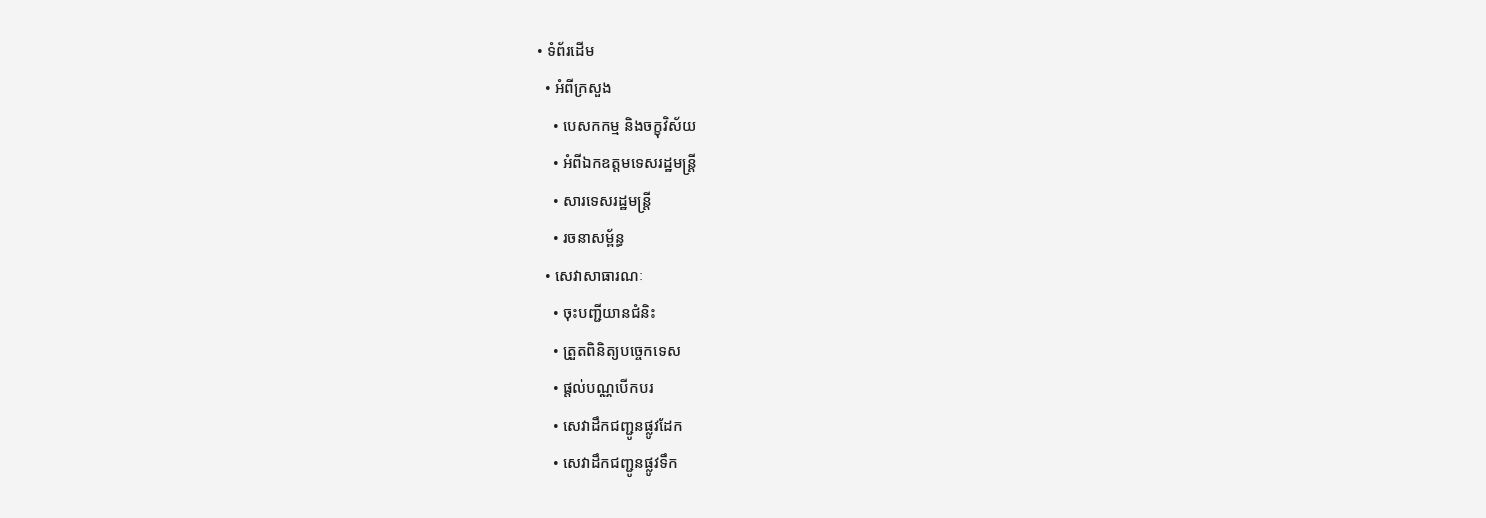• ទំព័រដើម
  • អំពីក្រសួង
    • បេសកកម្ម និងចក្ខុវិស័យ
    • អំពីឯកឧត្តមទេសរដ្ឋមន្ត្រី
    • សារទេសរដ្ឋមន្ត្រី
    • រចនាសម្ព័ន្ធ
  • សេវាសាធារណៈ
    • ចុះបញ្ជីយានជំនិះ
    • ត្រួតពិនិត្យបច្ចេកទេស
    • ផ្តល់បណ្ណបើកបរ
    • សេវាដឹកជញ្ជូនផ្លូវដែក
    • សេវាដឹកជញ្ជូនផ្លូវទឹក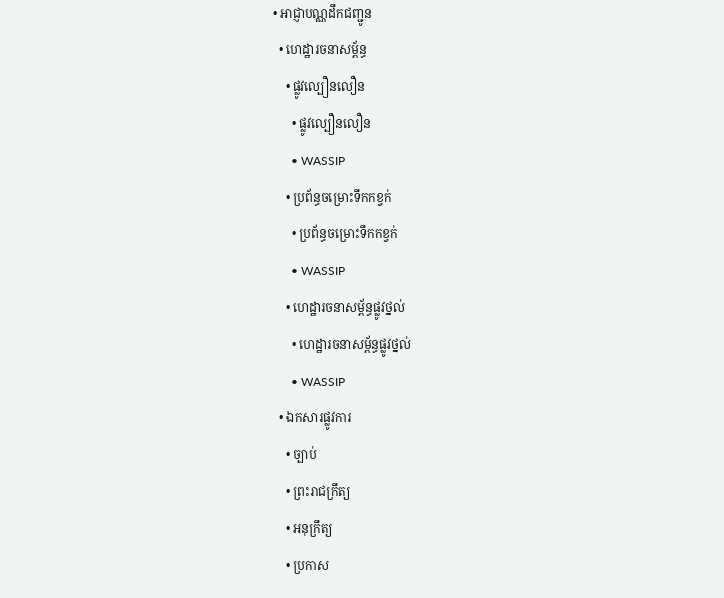• អាជ្ញាបណ្ណដឹកជញ្ជូន
  • ហេដ្ឋារចនាសម្ព័ន្ធ
    • ផ្លូវល្បឿនលឿន
      • ផ្លូវល្បឿនលឿន
      • WASSIP
    • ប្រព័ន្ធចម្រោះទឹកកខ្វក់
      • ប្រព័ន្ធចម្រោះទឹកកខ្វក់
      • WASSIP
    • ហេដ្ឋារចនាសម្ព័ន្ធផ្លូវថ្នល់
      • ហេដ្ឋារចនាសម្ព័ន្ធផ្លូវថ្នល់
      • WASSIP
  • ឯកសារផ្លូវការ
    • ច្បាប់
    • ព្រះរាជក្រឹត្យ
    • អនុក្រឹត្យ
    • ប្រកាស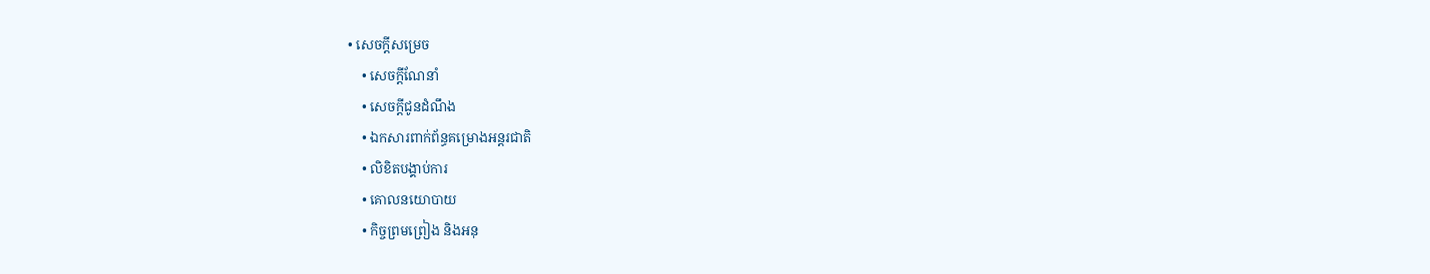• សេចក្តីសម្រេច
    • សេចក្តីណែនាំ
    • សេចក្តីជូនដំណឹង
    • ឯកសារពាក់ព័ន្ធគម្រោងអន្តរជាតិ
    • លិខិតបង្គាប់ការ
    • គោលនយោបាយ
    • កិច្ចព្រមព្រៀង និងអនុ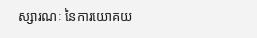ស្សារណៈ នៃការយោគយ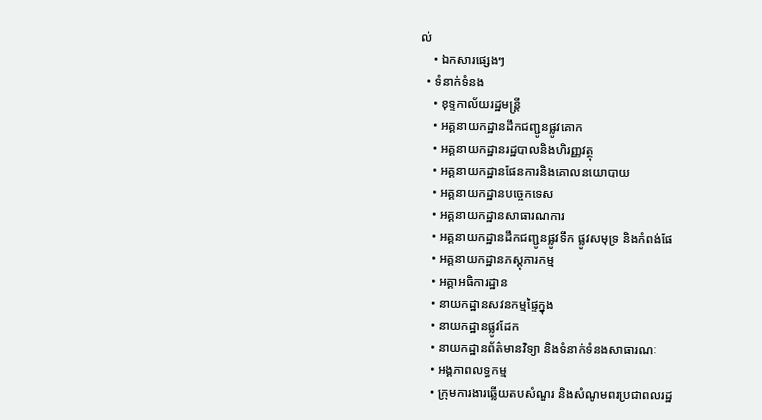ល់
    • ឯកសារផ្សេងៗ
  • ទំនាក់ទំនង
    • ខុទ្ទកាល័យរដ្ឋមន្ដ្រី
    • អគ្គនាយកដ្ឋានដឹកជញ្ជូនផ្លូវគោក
    • អគ្គនាយកដ្ឋានរដ្ឋបាលនិងហិរញ្ញវត្ថុ
    • អគ្គនាយកដ្ឋានផែនការនិងគោលនយោបាយ
    • អគ្គនាយកដ្ឋានបច្ចេកទេស
    • អគ្គនាយកដ្ឋានសាធារណការ
    • អគ្គនាយកដ្ឋានដឹកជញ្ជូនផ្លូវទឹក ផ្លូវសមុទ្រ និងកំពង់ផែ
    • អគ្គនាយកដ្ឋានភស្តុភារកម្ម
    • អគ្គាអធិការដ្ឋាន
    • នាយកដ្ឋានសវនកម្មផ្ទៃក្នុង
    • នាយកដ្ឋានផ្លូវដែក
    • នាយកដ្ឋានព័ត៌មានវិទ្យា និងទំនាក់ទំនងសាធារណៈ
    • អង្គភាពលទ្ធកម្ម
    • ក្រុមការងារឆ្លើយតបសំណួរ និងសំណូមពរប្រជាពលរដ្ឋ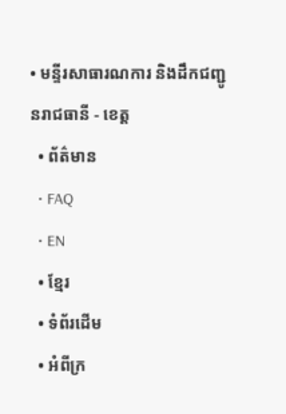• មន្ទីរសាធារណការ និងដឹកជញ្ជូនរាជធានី - ខេត្ត
  • ព័ត៌មាន
  • FAQ
  • EN
  • ខ្មែរ
  • ទំព័រដើម
  • អំពីក្រ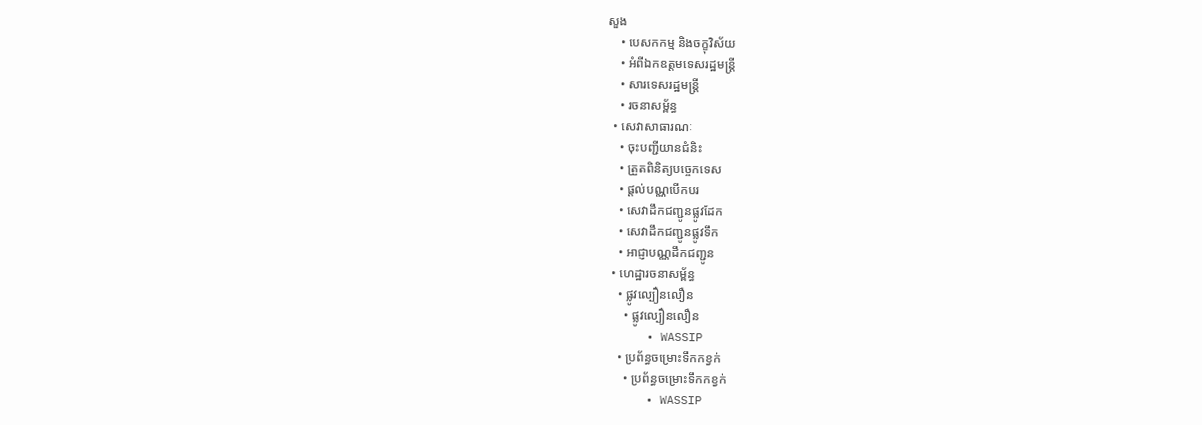សួង
    • បេសកកម្ម និងចក្ខុវិស័យ
    • អំពីឯកឧត្តមទេសរដ្ឋមន្ត្រី
    • សារទេសរដ្ឋមន្ត្រី
    • រចនាសម្ព័ន្ធ
  • សេវាសាធារណៈ
    • ចុះបញ្ជីយានជំនិះ
    • ត្រួតពិនិត្យបច្ចេកទេស
    • ផ្តល់បណ្ណបើកបរ
    • សេវាដឹកជញ្ជូនផ្លូវដែក
    • សេវាដឹកជញ្ជូនផ្លូវទឹក
    • អាជ្ញាបណ្ណដឹកជញ្ជូន
  • ហេដ្ឋារចនាសម្ព័ន្ធ
    • ផ្លូវល្បឿនលឿន
      • ផ្លូវល្បឿនលឿន
      • WASSIP
    • ប្រព័ន្ធចម្រោះទឹកកខ្វក់
      • ប្រព័ន្ធចម្រោះទឹកកខ្វក់
      • WASSIP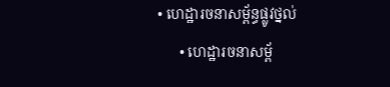• ហេដ្ឋារចនាសម្ព័ន្ធផ្លូវថ្នល់
      • ហេដ្ឋារចនាសម្ព័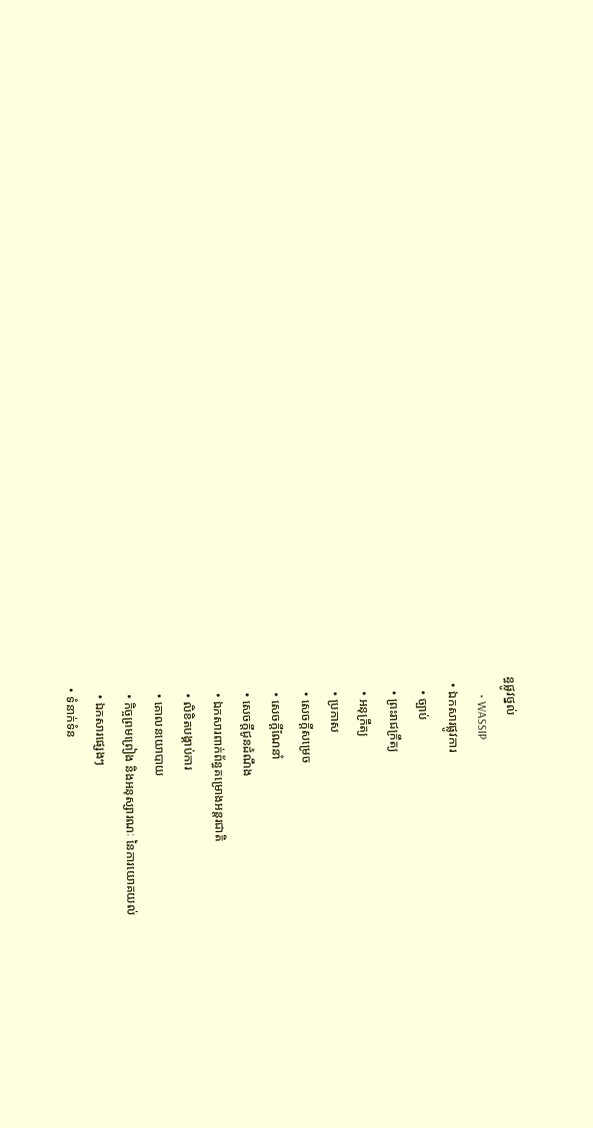ន្ធផ្លូវថ្នល់
      • WASSIP
  • ឯកសារផ្លូវការ
    • ច្បាប់
    • ព្រះរាជក្រឹត្យ
    • អនុក្រឹត្យ
    • ប្រកាស
    • សេចក្តីសម្រេច
    • សេចក្តីណែនាំ
    • សេចក្តីជូនដំណឹង
    • ឯកសារពាក់ព័ន្ធគម្រោងអន្តរជាតិ
    • លិខិតបង្គាប់ការ
    • គោលនយោបាយ
    • កិច្ចព្រមព្រៀង និងអនុស្សារណៈ នៃការយោគយល់
    • ឯកសារផ្សេងៗ
  • ទំនាក់ទំន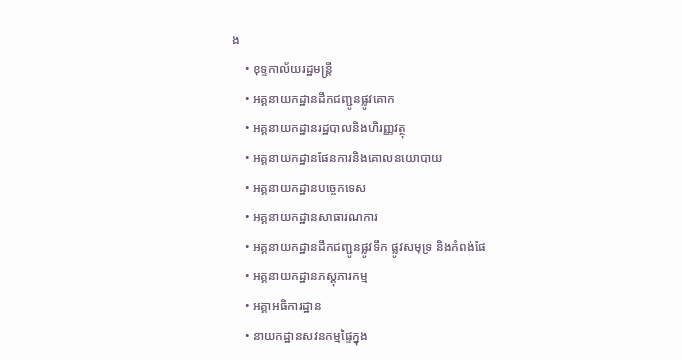ង
    • ខុទ្ទកាល័យរដ្ឋមន្ដ្រី
    • អគ្គនាយកដ្ឋានដឹកជញ្ជូនផ្លូវគោក
    • អគ្គនាយកដ្ឋានរដ្ឋបាលនិងហិរញ្ញវត្ថុ
    • អគ្គនាយកដ្ឋានផែនការនិងគោលនយោបាយ
    • អគ្គនាយកដ្ឋានបច្ចេកទេស
    • អគ្គនាយកដ្ឋានសាធារណការ
    • អគ្គនាយកដ្ឋានដឹកជញ្ជូនផ្លូវទឹក ផ្លូវសមុទ្រ និងកំពង់ផែ
    • អគ្គនាយកដ្ឋានភស្តុភារកម្ម
    • អគ្គាអធិការដ្ឋាន
    • នាយកដ្ឋានសវនកម្មផ្ទៃក្នុង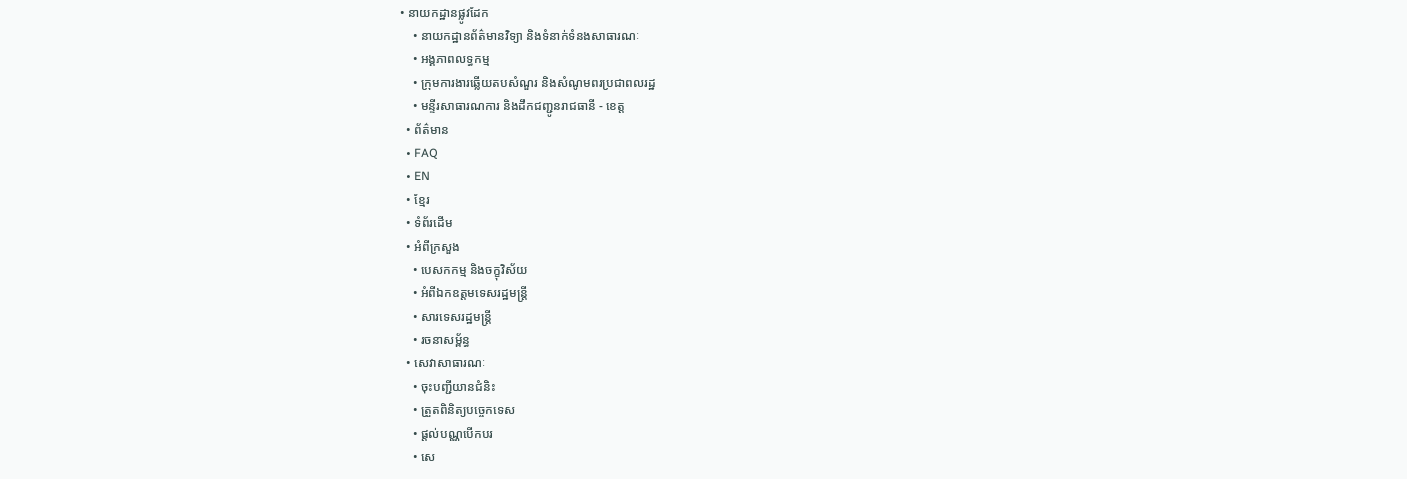• នាយកដ្ឋានផ្លូវដែក
    • នាយកដ្ឋានព័ត៌មានវិទ្យា និងទំនាក់ទំនងសាធារណៈ
    • អង្គភាពលទ្ធកម្ម
    • ក្រុមការងារឆ្លើយតបសំណួរ និងសំណូមពរប្រជាពលរដ្ឋ
    • មន្ទីរសាធារណការ និងដឹកជញ្ជូនរាជធានី - ខេត្ត
  • ព័ត៌មាន
  • FAQ
  • EN
  • ខ្មែរ
  • ទំព័រដើម
  • អំពីក្រសួង
    • បេសកកម្ម និងចក្ខុវិស័យ
    • អំពីឯកឧត្តមទេសរដ្ឋមន្ត្រី
    • សារទេសរដ្ឋមន្ត្រី
    • រចនាសម្ព័ន្ធ
  • សេវាសាធារណៈ
    • ចុះបញ្ជីយានជំនិះ
    • ត្រួតពិនិត្យបច្ចេកទេស
    • ផ្តល់បណ្ណបើកបរ
    • សេ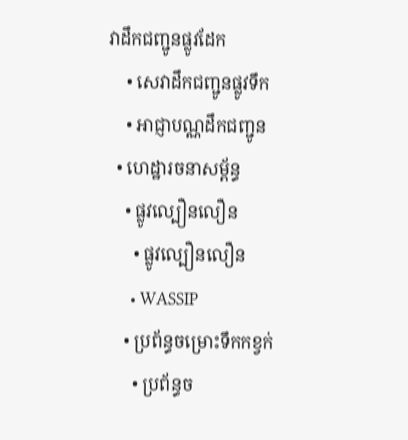វាដឹកជញ្ជូនផ្លូវដែក
    • សេវាដឹកជញ្ជូនផ្លូវទឹក
    • អាជ្ញាបណ្ណដឹកជញ្ជូន
  • ហេដ្ឋារចនាសម្ព័ន្ធ
    • ផ្លូវល្បឿនលឿន
      • ផ្លូវល្បឿនលឿន
      • WASSIP
    • ប្រព័ន្ធចម្រោះទឹកកខ្វក់
      • ប្រព័ន្ធច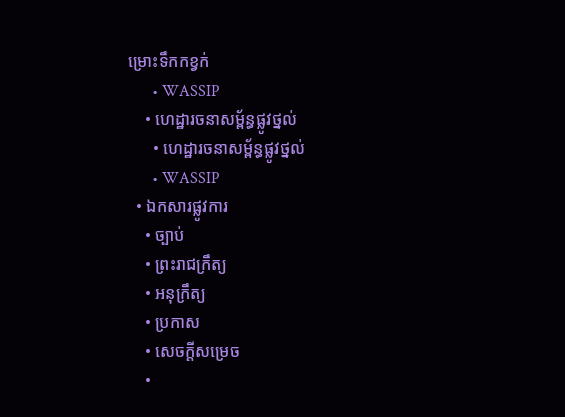ម្រោះទឹកកខ្វក់
      • WASSIP
    • ហេដ្ឋារចនាសម្ព័ន្ធផ្លូវថ្នល់
      • ហេដ្ឋារចនាសម្ព័ន្ធផ្លូវថ្នល់
      • WASSIP
  • ឯកសារផ្លូវការ
    • ច្បាប់
    • ព្រះរាជក្រឹត្យ
    • អនុក្រឹត្យ
    • ប្រកាស
    • សេចក្តីសម្រេច
    •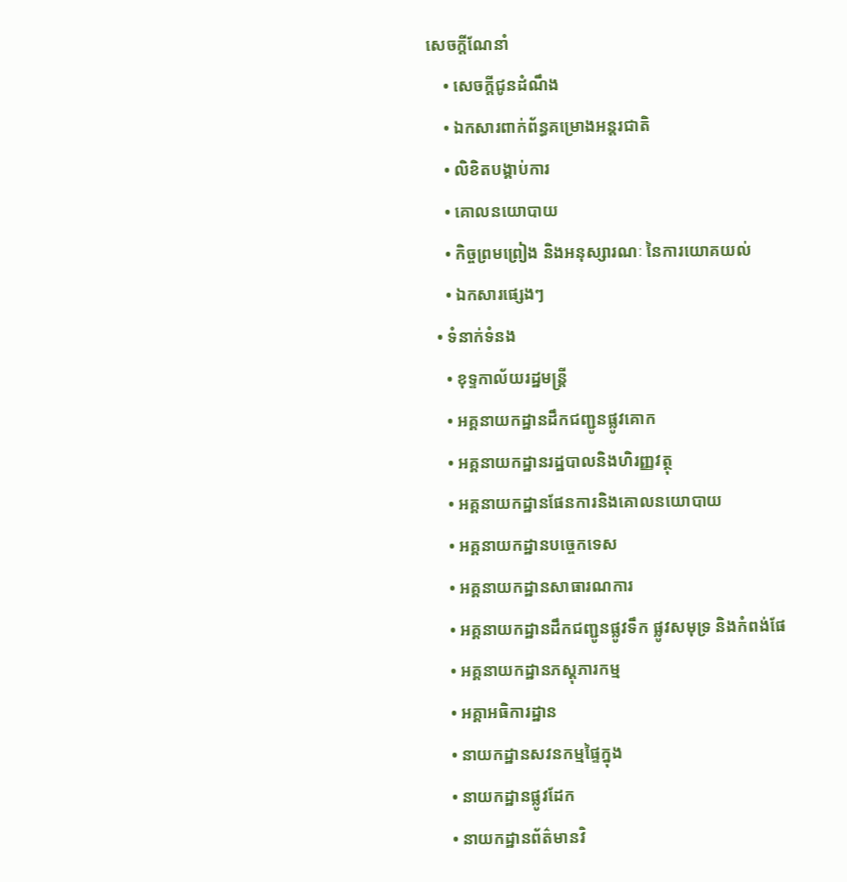សេចក្តីណែនាំ
    • សេចក្តីជូនដំណឹង
    • ឯកសារពាក់ព័ន្ធគម្រោងអន្តរជាតិ
    • លិខិតបង្គាប់ការ
    • គោលនយោបាយ
    • កិច្ចព្រមព្រៀង និងអនុស្សារណៈ នៃការយោគយល់
    • ឯកសារផ្សេងៗ
  • ទំនាក់ទំនង
    • ខុទ្ទកាល័យរដ្ឋមន្ដ្រី
    • អគ្គនាយកដ្ឋានដឹកជញ្ជូនផ្លូវគោក
    • អគ្គនាយកដ្ឋានរដ្ឋបាលនិងហិរញ្ញវត្ថុ
    • អគ្គនាយកដ្ឋានផែនការនិងគោលនយោបាយ
    • អគ្គនាយកដ្ឋានបច្ចេកទេស
    • អគ្គនាយកដ្ឋានសាធារណការ
    • អគ្គនាយកដ្ឋានដឹកជញ្ជូនផ្លូវទឹក ផ្លូវសមុទ្រ និងកំពង់ផែ
    • អគ្គនាយកដ្ឋានភស្តុភារកម្ម
    • អគ្គាអធិការដ្ឋាន
    • នាយកដ្ឋានសវនកម្មផ្ទៃក្នុង
    • នាយកដ្ឋានផ្លូវដែក
    • នាយកដ្ឋានព័ត៌មានវិ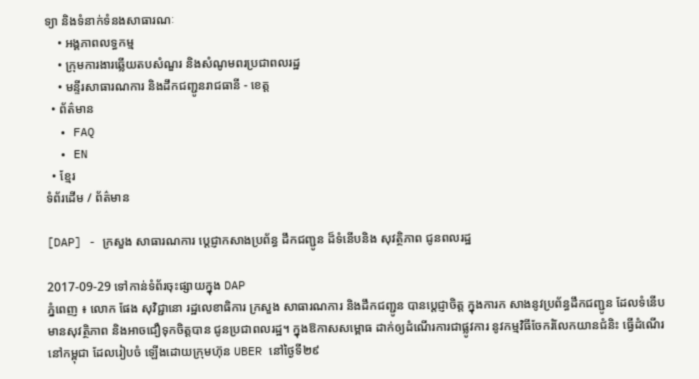ទ្យា និងទំនាក់ទំនងសាធារណៈ
    • អង្គភាពលទ្ធកម្ម
    • ក្រុមការងារឆ្លើយតបសំណួរ និងសំណូមពរប្រជាពលរដ្ឋ
    • មន្ទីរសាធារណការ និងដឹកជញ្ជូនរាជធានី - ខេត្ត
  • ព័ត៌មាន
  • FAQ
  • EN
  • ខ្មែរ
ទំព័រដើម / ព័ត៌មាន

[DAP] - ក្រសួង សាធារណការ ប្តេជ្ញាកសាងប្រព័ន្ធ ដឹកជញ្ជូន ដ៏ទំនើបនិង សុវត្ថិភាព ជូនពលរដ្ឋ

2017-09-29 ទៅកាន់ទំព័រចុះផ្សាយក្នុង DAP
ភ្នំពេញ ៖ លោក ផែង សុវិជ្ជានោ រដ្ឋលេខាធិការ ក្រសួង សាធារណការ និងដឹកជញ្ជូន បានប្តេជ្ញាចិត្ត ក្នុងការក សាងនូវប្រព័ន្ធដឹកជញ្ជូន ដែលទំនើប មានសុវត្ថិភាព និងអាចជឿទុកចិត្តបាន ជូនប្រជាពលរដ្ឋ។ ក្នុងឱកាសសម្ពោធ ដាក់ឲ្យដំណើរការជាផ្លូវការ នូវកម្មវិធីចែករំលែកយានជំនិះ ធ្វើដំណើរ នៅកម្ពុជា ដែលរៀបចំ ឡើងដោយក្រុមហ៊ុន UBER នៅថ្ងៃទី២៩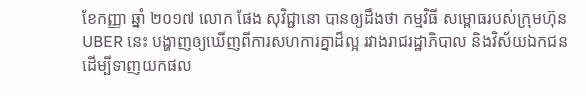ខែកញ្ញា ឆ្នាំ ២០១៧ លោក ផែង សុវិជ្ជានោ បានឲ្យដឹងថា កម្មវិធី សម្ពោធរបស់ក្រុមហ៊ុន UBER នេះ បង្ហាញឲ្យឃើញពីការសហការគ្នាដ៏ល្អ រវាងរាជរដ្ឋាភិបាល និងវិស័យឯកជន ដើម្បីទាញយកផល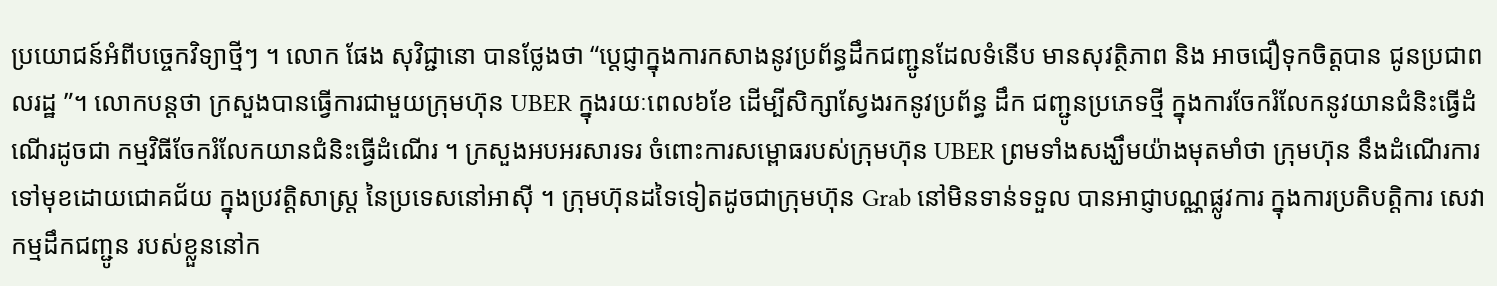ប្រយោជន៍អំពីបច្ចេកវិទ្យាថ្មីៗ ។ លោក ផែង សុវិជ្ជានោ បានថ្លែងថា “ប្តេជ្ញាក្នុងការកសាងនូវប្រព័ន្ធដឹកជញ្ជូនដែលទំនើប មានសុវត្ថិភាព និង អាចជឿទុកចិត្តបាន ជូនប្រជាពលរដ្ឋ ”។ លោកបន្ដថា ក្រសួងបានធ្វើការជាមួយក្រុមហ៊ុន UBER ក្នុងរយៈពេល៦ខែ ដើម្បីសិក្សាស្វែងរកនូវប្រព័ន្ធ ដឹក ជញ្ជូនប្រភេទថ្មី ក្នុងការចែករំលែកនូវយានជំនិះធ្វើដំណើរដូចជា កម្មវិធីចែករំលែកយានជំនិះធ្វើដំណើរ ។ ក្រសួងអបអរសារទរ ចំពោះការសម្ពោធរបស់ក្រុមហ៊ុន UBER ព្រមទាំងសង្ឃឹមយ៉ាងមុតមាំថា ក្រុមហ៊ុន នឹងដំណើរការទៅមុខដោយជោគជ័យ ក្នុងប្រវត្តិសាស្ត្រ នៃប្រទេសនៅអាស៊ី ។ ក្រុមហ៊ុនដទៃទៀតដូចជាក្រុមហ៊ុន Grab នៅមិនទាន់ទទួល បានអាជ្ញាបណ្ណផ្លូវការ ក្នុងការប្រតិបត្តិការ សេវា កម្មដឹកជញ្ជូន របស់ខ្លួននៅក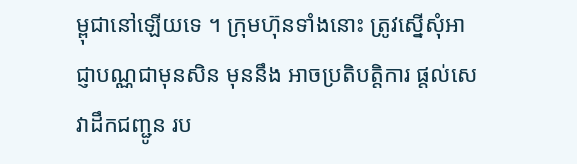ម្ពុជានៅឡើយទេ ។ ក្រុមហ៊ុនទាំងនោះ ត្រូវស្នើសុំអាជ្ញាបណ្ណជាមុនសិន មុននឹង អាចប្រតិបត្តិការ ផ្តល់សេវាដឹកជញ្ជូន រប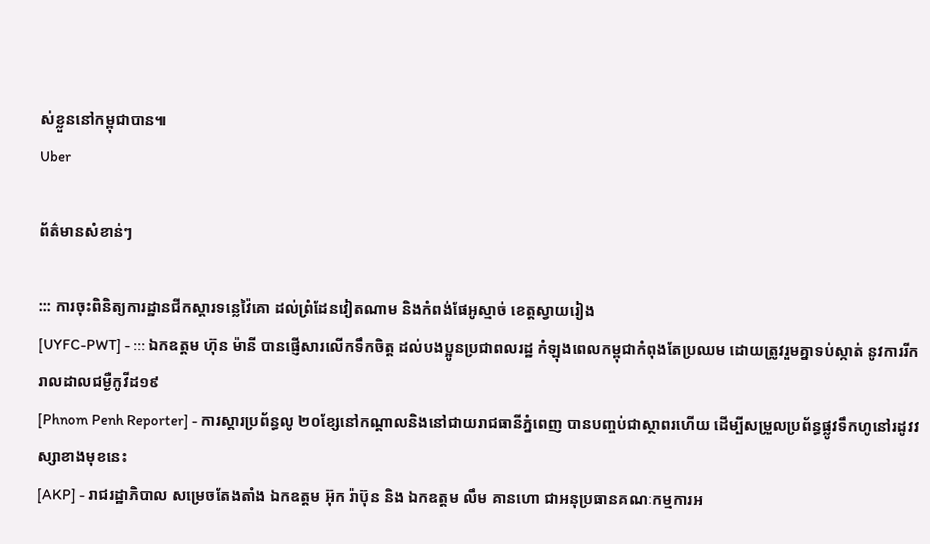ស់ខ្លួននៅកម្ពុជាបាន៕
Uber

ព័ត៌មានសំខាន់ៗ

::: ការចុះពិនិត្យការដ្ឋានជីកស្តារទន្លេវ៉ៃគោ ដល់ព្រំដែនវៀតណាម និងកំពង់ផែអូស្មាច់ ខេត្តស្វាយរៀង
[UYFC-PWT] - ::: ឯកឧត្តម ហ៊ុន ម៉ានី បានផ្ញើសារលើកទឹកចិត្ត ដល់បងប្អូនប្រជាពលរដ្ឋ កំឡុងពេលកម្ពុជាកំពុងតែប្រឈម ដោយត្រូវរួមគ្នាទប់ស្កាត់ នូវការរីករាលដាលជម្ងឺកូវីដ១៩
[Phnom Penh Reporter] - ការស្តារប្រព័ន្ធលូ ២០ខ្សែនៅកណ្ដាលនិងនៅជាយរាជធានីភ្នំពេញ បានបញ្ចប់ជាស្ថាពរហើយ ដើម្បីសម្រួលប្រព័ន្ធផ្លូវទឹកហូនៅរដូវវស្សាខាងមុខនេះ
[AKP] - រាជរដ្ឋាភិបាល សម្រេចតែងតាំង ឯកឧត្តម អ៊ុក រ៉ាប៊ុន និង ឯកឧត្ដម លឹម គានហោ ជាអនុប្រធានគណៈកម្មការអ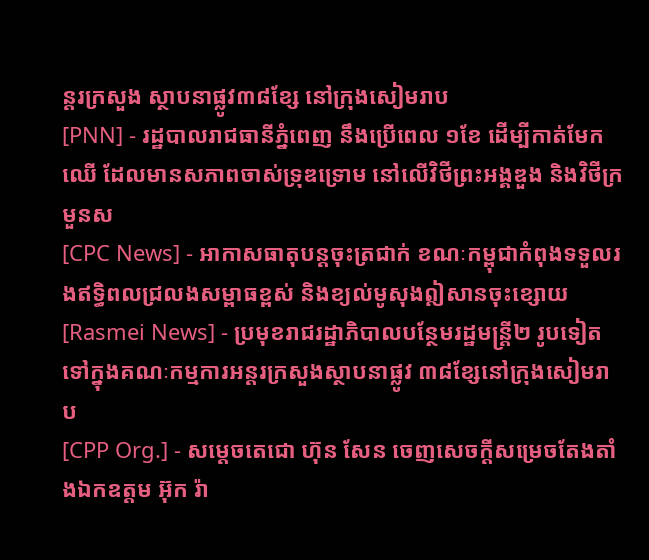ន្តរក្រសួង ស្ថាបនាផ្លូវ៣៨ខ្សែ នៅក្រុងសៀមរាប
[PNN] - រដ្ឋបាលរាជធានីភ្នំពេញ នឹងប្រើពេល ១ខែ ដើម្បីកាត់មែកឈើ ដែលមានសភាពចាស់ទ្រុឌទ្រោម នៅលើវិថីព្រះអង្គឌួង និងវិថីក្រមួនស
[CPC News] - អាកាសធាតុបន្តចុះត្រជាក់ ខណៈកម្ពុជាកំពុងទទួលរងឥទ្ធិពលជ្រលងសម្ពាធខ្ពស់ និងខ្យល់មូសុងឦសានចុះខ្សោយ
[Rasmei News] - ប្រមុខរាជរដ្ឋាភិបាលបន្ថែមរដ្ឋមន្ត្រី២ រូបទៀតទៅក្នុងគណៈកម្មការអន្តរក្រសួងស្ថាបនាផ្លូវ ៣៨ខ្សែនៅក្រុងសៀមរាប
[CPP Org.] - សម្តេចតេជោ ហ៊ុន សែន ចេញសេចក្តីសម្រេចតែងតាំងឯកឧត្តម អ៊ុក រ៉ា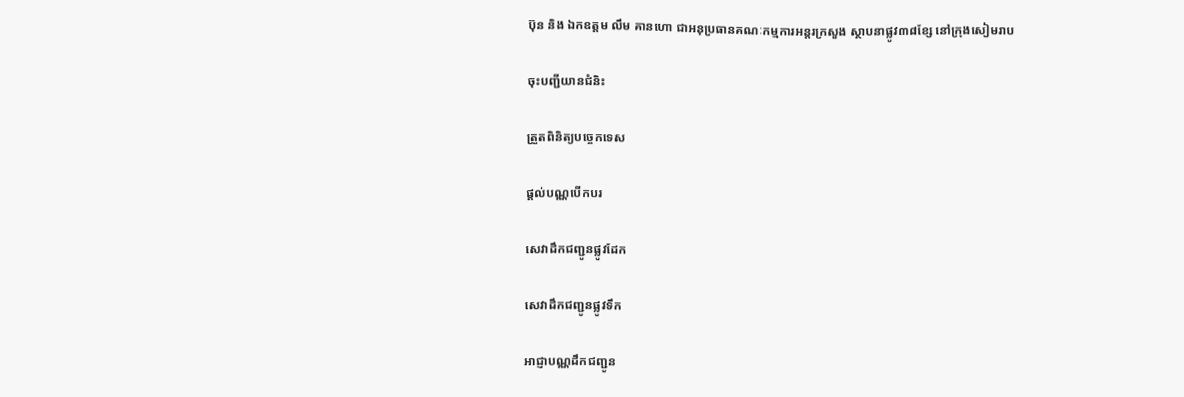ប៊ុន និង ឯកឧត្តម លឹម គានហោ ជាអនុប្រធានគណៈកម្មការអន្តរក្រសួង ស្ថាបនាផ្លូវ៣៨ខ្សែ នៅក្រុងសៀមរាប

ចុះបញ្ជីយានជំនិះ

ត្រួតពិនិត្យបច្ចេកទេស

ផ្តល់បណ្ណបើកបរ

សេវាដឹកជញ្ជូនផ្លូវដែក

សេវាដឹកជញ្ជូនផ្លូវទឹក

អាជ្ញាបណ្ណដឹកជញ្ជូន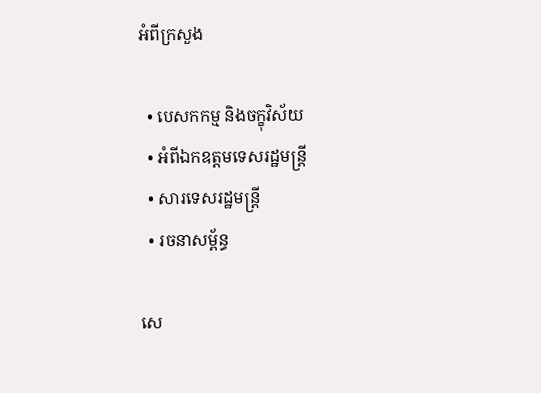អំពីក្រសួង

  • បេសកកម្ម និងចក្ខុវិស័យ
  • អំពីឯកឧត្តមទេសរដ្ឋមន្ត្រី
  • សារទេសរដ្ឋមន្ត្រី
  • រចនាសម្ព័ន្ធ

សេ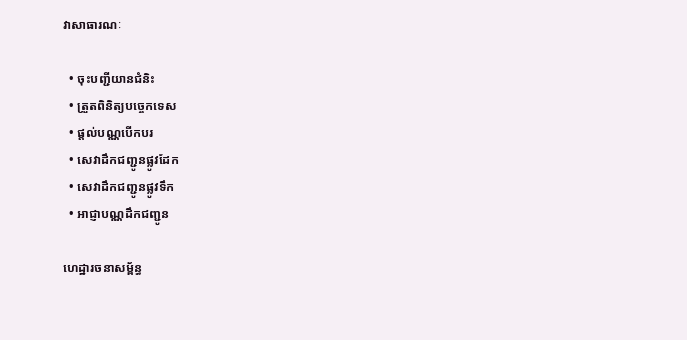វាសាធារណៈ

  • ចុះបញ្ជីយានជំនិះ
  • ត្រួតពិនិត្យបច្ចេកទេស
  • ផ្តល់បណ្ណបើកបរ
  • សេវាដឹកជញ្ជូនផ្លូវដែក
  • សេវាដឹកជញ្ជូនផ្លូវទឹក
  • អាជ្ញាបណ្ណដឹកជញ្ជូន

ហេដ្ឋារចនាសម្ព័ន្ធ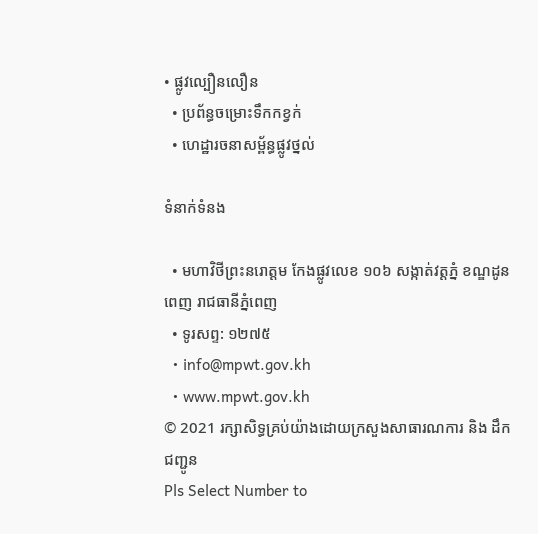• ផ្លូវល្បឿនលឿន
  • ប្រព័ន្ធចម្រោះទឹកកខ្វក់
  • ហេដ្ឋារចនាសម្ព័ន្ធផ្លូវថ្នល់

ទំនាក់ទំនង

  • មហាវិថីព្រះនរោត្តម កែងផ្លូវលេខ ១០៦ សង្កាត់វត្តភ្នំ ខណ្ឌដូនពេញ រាជធានីភ្នំពេញ
  • ទូរសព្ទ: ១២៧៥
  • info@mpwt.gov.kh
  • www.mpwt.gov.kh
© 2021 រក្សាសិទ្ធគ្រប់យ៉ាងដោយក្រសួងសាធារណការ និង ដឹកជញ្ជូន
Pls Select Number to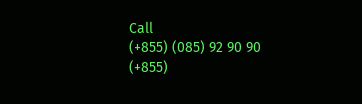Call
(+855) (085) 92 90 90
(+855)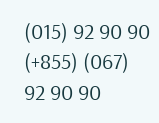(015) 92 90 90
(+855) (067) 92 90 90